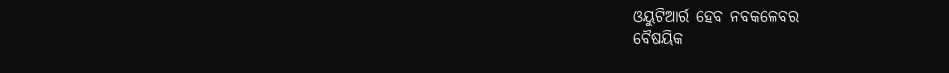ଓୟୁଟିଆର୍ର ହେବ ନବକଳେବର
ବୈଷୟିକ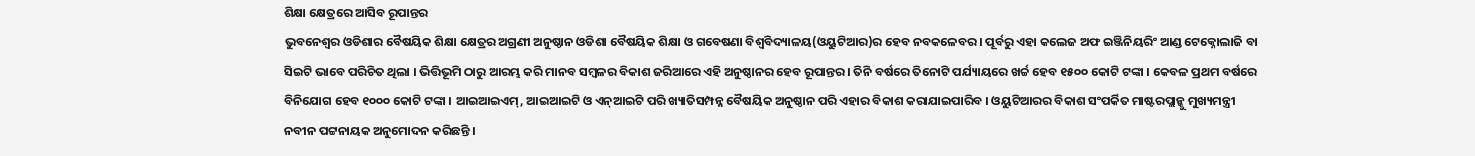ଶିକ୍ଷା କ୍ଷେତ୍ରରେ ଆସିବ ରୂପାନ୍ତର
ଭୁବନେଶ୍ୱର ଓଡିଶାର ବୈଷୟିକ ଶିକ୍ଷା କ୍ଷେତ୍ରର ଅଗ୍ରଣୀ ଅନୁଷ୍ଠାନ ଓଡିଶା ବୈଷୟିକ ଶିକ୍ଷା ଓ ଗବେଷଣା ବିଶ୍ୱବିଦ୍ୟାଳୟ(ଓୟୁଟିଆର)ର ହେବ ନବକଳେବର । ପୂର୍ବରୁ ଏହା କଲେଜ ଅଫ ଇଞ୍ଜିନିୟରିଂ ଆଣ୍ଡ ଟେକ୍ନୋଲାଜି ବା ସିଇଟି ଭାବେ ପରିଚିତ ଥିଲା । ଭିତ୍ତିଭୂମି ଠାରୁ ଆରମ୍ଭ କରି ମାନବ ସମ୍ବଳର ବିକାଶ ଜରିଆରେ ଏହି ଅନୁଷ୍ଠାନର ହେବ ରୂପାନ୍ତର । ତିନି ବର୍ଷରେ ତିନୋଟି ପର୍ଯ୍ୟାୟରେ ଖର୍ଚ୍ଚ ହେବ ୧୫୦୦ କୋଟି ଟଙ୍କା । କେବଳ ପ୍ରଥମ ବର୍ଷରେ ବିନିଯୋଗ ହେବ ୧୦୦୦ କୋଟି ଟଙ୍କା । ଆଇଆଇଏମ୍, ଆଇଆଇଟି ଓ ଏନ୍ଆଇଟି ପରି ଖ୍ୟାତିସମ୍ପନ୍ନ ବୈଷୟିକ ଅନୁଷ୍ଠାନ ପରି ଏହାର ବିକାଶ କରାଯାଇପାରିବ । ଓୟୁଟିଆରର ବିକାଶ ସଂପର୍କିତ ମାଷ୍ଟରପ୍ଲାନ୍କୁ ମୁଖ୍ୟମନ୍ତ୍ରୀ ନବୀନ ପଟ୍ଟନାୟକ ଅନୁମୋଦନ କରିଛନ୍ତି ।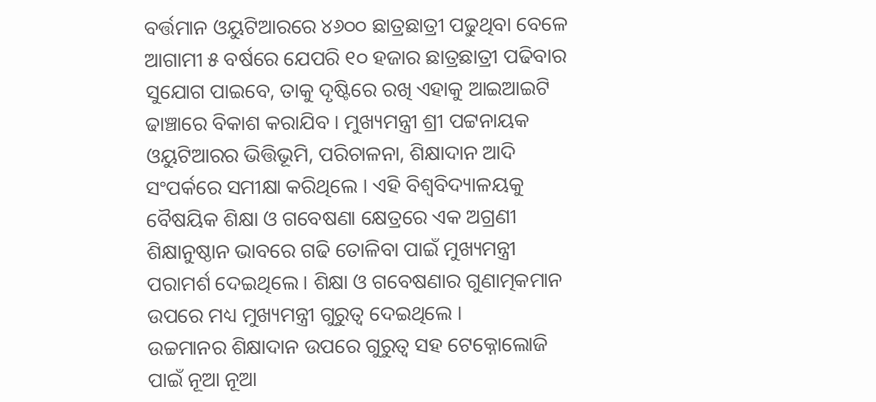ବର୍ତ୍ତମାନ ଓୟୁଟିଆରରେ ୪୬୦୦ ଛାତ୍ରଛାତ୍ରୀ ପଢୁଥିବା ବେଳେ ଆଗାମୀ ୫ ବର୍ଷରେ ଯେପରି ୧୦ ହଜାର ଛାତ୍ରଛାତ୍ରୀ ପଢିବାର ସୁଯୋଗ ପାଇବେ, ତାକୁ ଦୃଷ୍ଟିରେ ରଖି ଏହାକୁ ଆଇଆଇଟି ଢାଞ୍ଚାରେ ବିକାଶ କରାଯିବ । ମୁଖ୍ୟମନ୍ତ୍ରୀ ଶ୍ରୀ ପଟ୍ଟନାୟକ ଓୟୁଟିଆରର ଭିତ୍ତିଭୂମି, ପରିଚାଳନା, ଶିକ୍ଷାଦାନ ଆଦି ସଂପର୍କରେ ସମୀକ୍ଷା କରିଥିଲେ । ଏହି ବିଶ୍ୱବିଦ୍ୟାଳୟକୁ ବୈଷୟିକ ଶିକ୍ଷା ଓ ଗବେଷଣା କ୍ଷେତ୍ରରେ ଏକ ଅଗ୍ରଣୀ ଶିକ୍ଷାନୁଷ୍ଠାନ ଭାବରେ ଗଢି ତୋଳିବା ପାଇଁ ମୁଖ୍ୟମନ୍ତ୍ରୀ ପରାମର୍ଶ ଦେଇଥିଲେ । ଶିକ୍ଷା ଓ ଗବେଷଣାର ଗୁଣାତ୍ମକମାନ ଉପରେ ମଧ୍ୟ ମୁଖ୍ୟମନ୍ତ୍ରୀ ଗୁରୁତ୍ୱ ଦେଇଥିଲେ ।
ଉଚ୍ଚମାନର ଶିକ୍ଷାଦାନ ଉପରେ ଗୁରୁତ୍ୱ ସହ ଟେକ୍ନୋଲୋଜି ପାଇଁ ନୂଆ ନୂଆ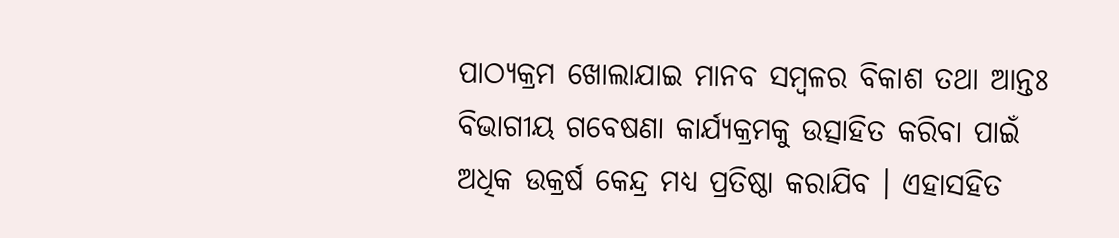ପାଠ୍ୟକ୍ରମ ଖୋଲାଯାଇ ମାନବ ସମ୍ବଳର ବିକାଶ ତଥା ଆନ୍ତଃ ବିଭାଗୀୟ ଗବେଷଣା କାର୍ଯ୍ୟକ୍ରମକୁ ଉତ୍ସାହିତ କରିବା ପାଇଁ ଅଧିକ ଉକ୍ରର୍ଷ କେନ୍ଦ୍ର ମଧ୍ୟ ପ୍ରତିଷ୍ଠା କରାଯିବ । ଏହାସହିତ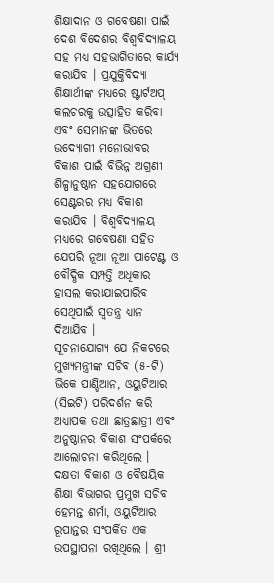ଶିକ୍ଷାଦାନ ଓ ଗବେଷଣା ପାଇଁ ଦେଶ ବିଦେଶର ବିଶ୍ୱବିଦ୍ୟାଳୟ ସହ ମଧ୍ୟ ସହଭାଗିତାରେ କାର୍ଯ୍ୟ କରାଯିବ । ପ୍ରଯୁକ୍ତିବିଦ୍ୟା ଶିକ୍ଷାର୍ଥୀଙ୍କ ମଧ୍ୟରେ ଷ୍ଟାର୍ଟଅପ୍ କଲଚରକୁ ଉତ୍ସାହିତ କରିବା ଏବଂ ସେମାନଙ୍କ ଭିତରେ ଉଦ୍ୟୋଗୀ ମନୋଭାବର ବିକାଶ ପାଇଁ ବିଭିନ୍ନ ଅଗ୍ରଣୀ ଶିଳ୍ପାନୁଷ୍ଠାନ ସହଯୋଗରେ ସେଣ୍ଟରର ମଧ୍ୟ ବିକାଶ କରାଯିବ । ବିଶ୍ୱବିଦ୍ୟାଳୟ ମଧ୍ୟରେ ଗବେଷଣା ସହିତ ଯେପରି ନୂଆ ନୂଆ ପାଟେଣ୍ଟ ଓ ବୌଦ୍ଧିକ ସମ୍ପତ୍ତି ଅଧିକାର ହାସଲ କରାଯାଇପାରିବ ସେଥିପାଇଁ ସ୍ୱତନ୍ତ୍ର ଧ୍ୟାନ ଦିଆଯିବ ।
ସୂଚନାଯୋଗ୍ୟ ଯେ ନିକଟରେ ମୁଖ୍ୟମନ୍ତ୍ରୀଙ୍କ ସଚିବ (୫-ଟି) ଭିକେ ପାଣ୍ଡିଆନ, ଓୟୁଟିଆର (ସିଇଟି) ପରିଦର୍ଶନ କରି ଅଧ୍ୟାପକ ତଥା ଛାତ୍ରଛାତ୍ରୀ ଏବଂ ଅନୁଷ୍ଠାନର ବିକାଶ ସଂପର୍କରେ ଆଲୋଚନା କରିଥିଲେ । ଦକ୍ଷତା ବିକାଶ ଓ ବୈଷୟିକ ଶିକ୍ଷା ବିଭାଗର ପ୍ରମୁଖ ସଚିବ ହେମନ୍ତ ଶର୍ମା, ଓୟୁଟିଆର ରୂପାନ୍ତର ସଂପର୍କିତ ଏକ ଉପସ୍ଥାପନା ରଖିଥିଲେ । ଶ୍ରୀ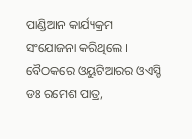ପାଣ୍ଡିଆନ କାର୍ଯ୍ୟକ୍ରମ ସଂଯୋଜନା କରିଥିଲେ । ବୈଠକରେ ଓୟୁଟିଆରର ଓଏସ୍ଡି ଡଃ ରମେଶ ପାତ୍ର,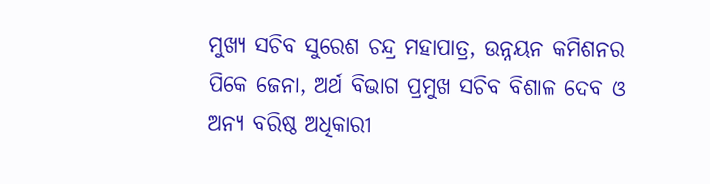ମୁଖ୍ୟ ସଚିବ ସୁରେଶ ଚନ୍ଦ୍ର ମହାପାତ୍ର, ଉନ୍ନୟନ କମିଶନର ପିକେ ଜେନା, ଅର୍ଥ ବିଭାଗ ପ୍ରମୁଖ ସଚିବ ବିଶାଳ ଦେବ ଓ ଅନ୍ୟ ବରିଷ୍ଠ ଅଧିକାରୀ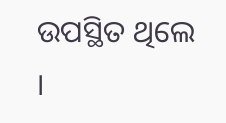ଉପସ୍ଥିତ ଥିଲେ ।